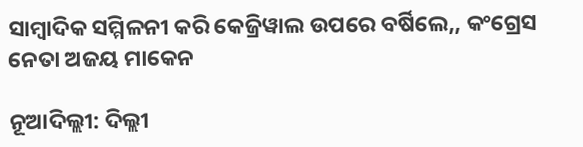ସାମ୍ବାଦିକ ସମ୍ମିଳନୀ କରି କେଜ୍ରିୱାଲ ଉପରେ ବର୍ଷିଲେ,, କଂଗ୍ରେସ ନେତା ଅଜୟ ମାକେନ

ନୂଆଦିଲ୍ଲୀ: ଦିଲ୍ଲୀ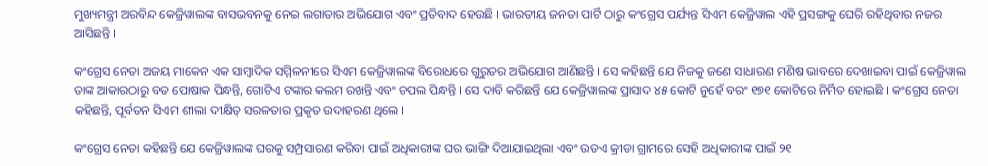ମୁଖ୍ୟମନ୍ତ୍ରୀ ଅରବିନ୍ଦ କେଜ୍ରିୱାଲଙ୍କ ବାସଭବନକୁ ନେଇ ଲଗାତାର ଅଭିଯୋଗ ଏବଂ ପ୍ରତିବାଦ ହେଉଛି । ଭାରତୀୟ ଜନତା ପାର୍ଟି ଠାରୁ କଂଗ୍ରେସ ପର୍ଯ୍ୟନ୍ତ ସିଏମ କେଜ୍ରିୱାଲ ଏହି ପ୍ରସଙ୍ଗକୁ ଘେରି ରହିଥିବାର ନଜର ଆସିଛନ୍ତି ।

କଂଗ୍ରେସ ନେତା ଅଜୟ ମାକେନ ଏକ ସାମ୍ବାଦିକ ସମ୍ମିଳନୀରେ ସିଏମ କେଜ୍ରିୱାଲଙ୍କ ବିରୋଧରେ ଗୁରୁତର ଅଭିଯୋଗ ଆଣିଛନ୍ତି । ସେ କହିଛନ୍ତି ଯେ ନିଜକୁ ଜଣେ ସାଧାରଣ ମଣିଷ ଭାବରେ ଦେଖାଇବା ପାଇଁ କେଜ୍ରିୱାଲ ତାଙ୍କ ଆକାରଠାରୁ ବଡ ପୋଷାକ ପିନ୍ଧନ୍ତି, ଗୋଟିଏ ଟଙ୍କାର କଲମ ରଖନ୍ତି ଏବଂ ଚପଲ ପିନ୍ଧନ୍ତି । ସେ ଦାବି କରିଛନ୍ତି ଯେ କେଜ୍ରିୱାଲଙ୍କ ପ୍ରାସାଦ ୪୫ କୋଟି ନୁହେଁ ବରଂ ୧୭୧ କୋଟିରେ ନିର୍ମିତ ହୋଇଛି । କଂଗ୍ରେସ ନେତା କହିଛନ୍ତି, ପୂର୍ବତନ ସିଏମ ଶୀଲା ଦୀକ୍ଷିତ୍‌ ସରଳତାର ପ୍ରକୃତ ଉଦାହରଣ ଥିଲେ ।

କଂଗ୍ରେସ ନେତା କହିଛନ୍ତି ଯେ କେଜ୍ରିୱାଲଙ୍କ ଘରକୁ ସମ୍ପ୍ରସାରଣ କରିବା ପାଇଁ ଅଧିକାରୀଙ୍କ ଘର ଭାଙ୍ଗି ଦିଆଯାଇଥିଲା ଏବଂ ଉଡଏ କ୍ରୀଡା ଗ୍ରାମରେ ସେହି ଅଧିକାରୀଙ୍କ ପାଇଁ ୨୧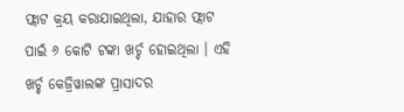ଫ୍ଲାଟ କ୍ରୟ କରାଯାଇଥିଲା, ଯାହାର ଫ୍ଲାଟ ପାଇଁ ୬ କୋଟି ଟଙ୍କା ଖର୍ଚ୍ଚ ହୋଇଥିଲା । ଏହି ଖର୍ଚ୍ଚ କେଜ୍ରିୱାଲଙ୍କ ପ୍ରାସାଦର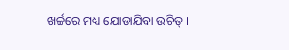ଖର୍ଚ୍ଚରେ ମଧ୍ୟ ଯୋଡାଯିବା ଉଚିତ୍‌ ।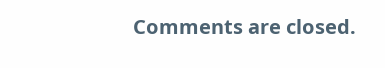Comments are closed.